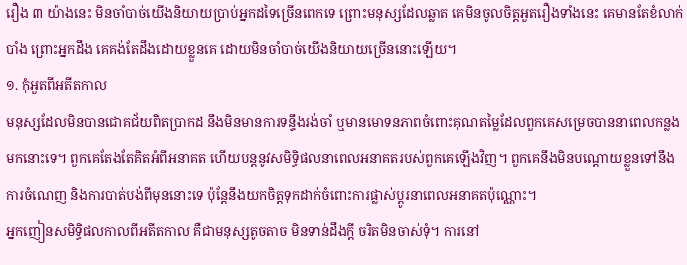រឿង ៣ យ៉ាងនេះ មិនចាំបាច់យើងនិយាយប្រាប់អ្នកដទៃច្រើនពេកទេ ព្រោះមនុស្សដែលឆ្លាត គេមិនចូលចិត្តអួតរឿងទាំងនេះ គេមានតែខំលាក់បាំង ព្រោះអ្នកដឹង គេគង់តែដឹងដោយខ្លួនគេ ដោយមិនចាំបាច់យើងនិយាយច្រើននោះឡើយ។
១. កុំអួតពីអតីតកាល
មនុស្សដែលមិនបានជោគជ័យពិតប្រាកដ នឹងមិនមានការទន្ទឹងរង់ចាំ ឬមានមោទនភាពចំពោះគុណតម្លៃដែលពួកគេសម្រេចបាននាពេលកន្លងមកនោះទេ។ ពួកគេតែងតែគិតអំពីអនាគត ហើយបន្តនូវសមិទ្ធិផលនាពេលអនាគតរបស់ពួកគេឡើងវិញ។ ពួកគេនឹងមិនបណ្ដោយខ្លួនទៅនឹងការចំណេញ និងការបាត់បង់ពីមុននោះទេ ប៉ុន្តែនឹងយកចិត្តទុកដាក់ចំពោះការផ្លាស់ប្តូរនាពេលអនាគតប៉ុណ្ណោះ។
អ្នកញៀនសមិទ្ធិផលកាលពីអតីតកាល គឺជាមនុស្សតូចតាច មិនទាន់ដឹងក្ដី ចរិតមិនចាស់ទុំ។ ការនៅ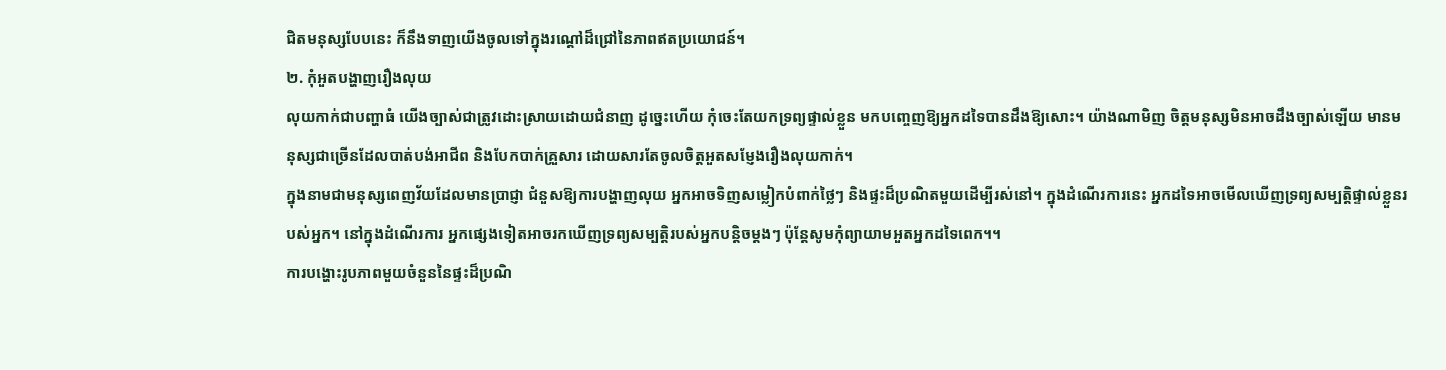ជិតមនុស្សបែបនេះ ក៏នឹងទាញយើងចូលទៅក្នុងរណ្តៅដ៏ជ្រៅនៃភាពឥតប្រយោជន៍។
២. កុំអួតបង្ហាញរឿងលុយ
លុយកាក់ជាបញ្ហាធំ យើងច្បាស់ជាត្រូវដោះស្រាយដោយជំនាញ ដូច្នេះហើយ កុំចេះតែយកទ្រព្យផ្ទាល់ខ្លួន មកបញ្ចេញឱ្យអ្នកដទៃបានដឹងឱ្យសោះ។ យ៉ាងណាមិញ ចិត្តមនុស្សមិនអាចដឹងច្បាស់ឡើយ មានមនុស្សជាច្រើនដែលបាត់បង់អាជីព និងបែកបាក់គ្រួសារ ដោយសារតែចូលចិត្តអួតសម្ញែងរឿងលុយកាក់។
ក្នុងនាមជាមនុស្សពេញវ័យដែលមានប្រាជ្ញា ជំនួសឱ្យការបង្ហាញលុយ អ្នកអាចទិញសម្លៀកបំពាក់ថ្លៃៗ និងផ្ទះដ៏ប្រណិតមួយដើម្បីរស់នៅ។ ក្នុងដំណើរការនេះ អ្នកដទៃអាចមើលឃើញទ្រព្យសម្បត្តិផ្ទាល់ខ្លួនរបស់អ្នក។ នៅក្នុងដំណើរការ អ្នកផ្សេងទៀតអាចរកឃើញទ្រព្យសម្បត្តិរបស់អ្នកបន្តិចម្តងៗ ប៉ុន្តែសូមកុំព្យាយាមអួតអ្នកដទៃពេក។។
ការបង្ហោះរូបភាពមួយចំនួននៃផ្ទះដ៏ប្រណិ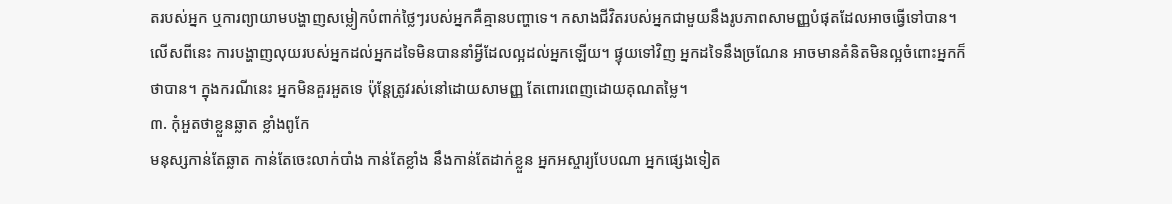តរបស់អ្នក ឬការព្យាយាមបង្ហាញសម្លៀកបំពាក់ថ្លៃៗរបស់អ្នកគឺគ្មានបញ្ហាទេ។ កសាងជីវិតរបស់អ្នកជាមួយនឹងរូបភាពសាមញ្ញបំផុតដែលអាចធ្វើទៅបាន។ លើសពីនេះ ការបង្ហាញលុយរបស់អ្នកដល់អ្នកដទៃមិនបាននាំអ្វីដែលល្អដល់អ្នកឡើយ។ ផ្ទុយទៅវិញ អ្នកដទៃនឹងច្រណែន អាចមានគំនិតមិនល្អចំពោះអ្នកក៏ថាបាន។ ក្នុងករណីនេះ អ្នកមិនគួរអួតទេ ប៉ុន្តែត្រូវរស់នៅដោយសាមញ្ញ តែពោរពេញដោយគុណតម្លៃ។
៣. កុំអួតថាខ្លួនឆ្លាត ខ្លាំងពូកែ
មនុស្សកាន់តែឆ្លាត កាន់តែចេះលាក់បាំង កាន់តែខ្លាំង នឹងកាន់តែដាក់ខ្លួន អ្នកអស្ចារ្យបែបណា អ្នកផ្សេងទៀត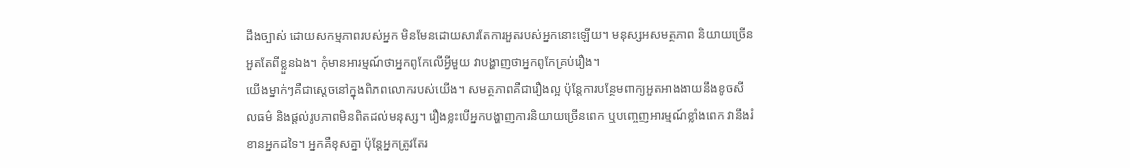ដឹងច្បាស់ ដោយសកម្មភាពរបស់អ្នក មិនមែនដោយសារតែការអួតរបស់អ្នកនោះឡើយ។ មនុស្សអសមត្ថភាព និយាយច្រើន អួតតែពីខ្លួនឯង។ កុំមានអារម្មណ៍ថាអ្នកពូកែលើអ្វីមួយ វាបង្ហាញថាអ្នកពូកែគ្រប់រឿង។
យើងម្នាក់ៗគឺជាស្តេចនៅក្នុងពិភពលោករបស់យើង។ សមត្ថភាពគឺជារឿងល្អ ប៉ុន្តែការបន្ថែមពាក្យអួតអាងងាយនឹងខូចសីលធម៌ និងផ្តល់រូបភាពមិនពិតដល់មនុស្ស។ រឿងខ្លះបើអ្នកបង្ហាញការនិយាយច្រើនពេក ឬបញ្ចេញអារម្មណ៍ខ្លាំងពេក វានឹងរំខានអ្នកដទៃ។ អ្នកគឺខុសគ្នា ប៉ុន្តែអ្នកត្រូវតែរ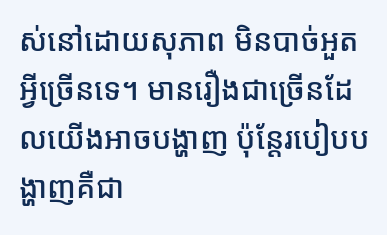ស់នៅដោយសុភាព មិនបាច់អួតអ្វីច្រើនទេ។ មានរឿងជាច្រើនដែលយើងអាចបង្ហាញ ប៉ុន្តែរបៀបបង្ហាញគឺជា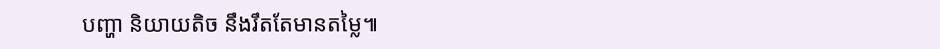បញ្ហា និយាយតិច នឹងរឹតតែមានតម្លៃ៕